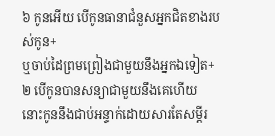៦ កូនអើយ បើកូនធានាជំនួសអ្នកជិតខាងរបស់កូន+
ឬចាប់ដៃព្រមព្រៀងជាមួយនឹងអ្នកឯទៀត+
២ បើកូនបានសន្យាជាមួយនឹងគេហើយ
នោះកូននឹងជាប់អន្ទាក់ដោយសារតែសម្ដីរ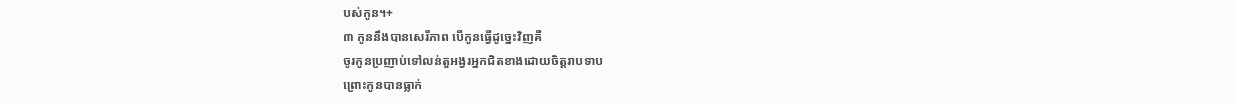បស់កូន។+
៣ កូននឹងបានសេរីភាព បើកូនធ្វើដូច្នេះវិញគឺ
ចូរកូនប្រញាប់ទៅលន់តួអង្វរអ្នកជិតខាងដោយចិត្តរាបទាប
ព្រោះកូនបានធ្លាក់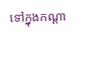ទៅក្នុងកណ្ដា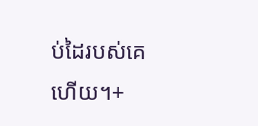ប់ដៃរបស់គេហើយ។+